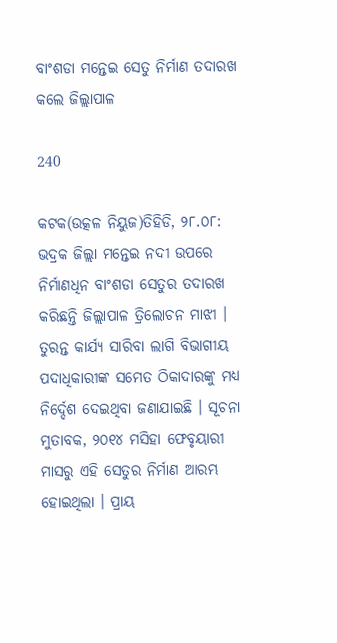ବାଂଶଡା ମନ୍ତେଇ ସେତୁ ନିର୍ମାଣ ତଦାରଖ କଲେ ଜିଲ୍ଲାପାଳ

240

କଟକ(ଉତ୍କଳ ନିୟୁଜ)ତିହିଡି, ୨୮.୦୮: ଭଦ୍ରକ ଜିଲ୍ଲା ମନ୍ତେଇ ନଦୀ ଉପରେ ନିର୍ମାଣଧିନ ବାଂଶଡା ସେତୁର ତଦାରଖ କରିଛନ୍ତି ଜିଲ୍ଲାପାଳ ତ୍ରିଲୋଚନ ମାଝୀ । ତୁରନ୍ତ କାର୍ଯ୍ୟ ସାରିବା ଲାଗି ବିଭାଗୀୟ ପଦାଧିକାରୀଙ୍କ ସମେତ ଠିକାଦାରଙ୍କୁ ମଧ୍ୟ ନିର୍ଦ୍ଦେଶ ଦେଇଥିବା ଜଣାଯାଇଛି । ସୂଚନା ମୁତାବକ, ୨୦୧୪ ମସିହା ଫେବୃୟାରୀ ମାସରୁ ଏହି ସେତୁର ନିର୍ମାଣ ଆରମ୍ଭ ହୋଇଥିଲା । ପ୍ରାୟ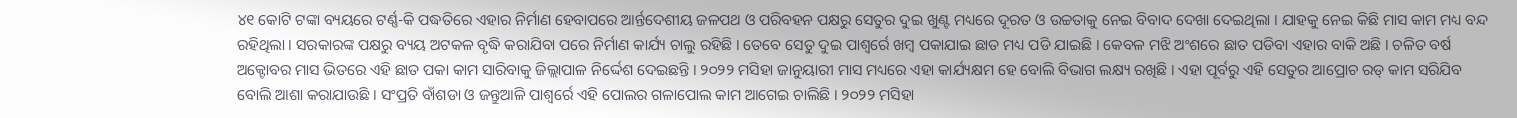୪୧ କୋଟି ଟଙ୍କା ବ୍ୟୟରେ ଟର୍ଣ୍ଣ-କି ପଦ୍ଧତିରେ ଏହାର ନିର୍ମାଣ ହେବାପରେ ଆର୍ନ୍ତଦେଶୀୟ ଜଳପଥ ଓ ପରିବହନ ପକ୍ଷରୁ ସେତୁର ଦୁଇ ଖୁଣ୍ଟ ମଧ୍ୟରେ ଦୂରତ ଓ ଉଚ୍ଚତାକୁ ନେଇ ବିବାଦ ଦେଖା ଦେଇଥିଲା । ଯାହକୁ ନେଇ କିଛି ମାସ କାମ ମଧ୍ୟ ବନ୍ଦ ରହିଥିଲା । ସରକାରଙ୍କ ପକ୍ଷରୁ ବ୍ୟୟ ଅଟକଳ ବୃଦ୍ଧି କରାଯିବା ପରେ ନିର୍ମାଣ କାର୍ଯ୍ୟ ଚାଲୁ ରହିଛି । ତେବେ ସେତୁ ଦୁଇ ପାଶ୍ୱର୍ରେ ଖମ୍ବ ପକାଯାଇ ଛାତ ମଧ୍ୟ ପଡି ଯାଇଛି । କେବଳ ମଝି ଅଂଶରେ ଛାତ ପଡିବା ଏହାର ବାକି ଅଛି । ଚଳିତ ବର୍ଷ ଅକ୍ଟୋବର ମାସ ଭିତରେ ଏହି ଛାତ ପକା କାମ ସାରିବାକୁ ଜିଲ୍ଲାପାଳ ନିର୍ଦ୍ଦେଶ ଦେଇଛନ୍ତି । ୨୦୨୨ ମସିହା ଜାନୁୟାରୀ ମାସ ମଧ୍ୟରେ ଏହା କାର୍ଯ୍ୟକ୍ଷମ ହେ ବୋଲି ବିଭାଗ ଲକ୍ଷ୍ୟ ରଖିଛି । ଏହା ପୂର୍ବରୁ ଏହି ସେତୁର ଆପ୍ରୋଚ ରଡ୍ କାମ ସରିଯିବ ବୋଲି ଆଶା କରାଯାଉଛି । ସଂପ୍ରତି ବାଁଶଡା ଓ ଜନ୍ତୁଆଳି ପାଶ୍ୱର୍ରେ ଏହି ପୋଲର ଗଳାପୋଲ କାମ ଆଗେଇ ଚାଲିଛି । ୨୦୨୨ ମସିହା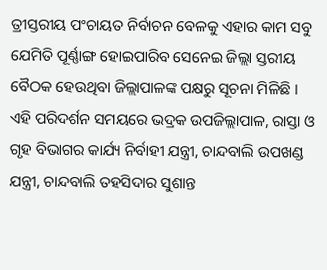ତ୍ରୀସ୍ତରୀୟ ପଂଚାୟତ ନିର୍ବାଚନ ବେଳକୁ ଏହାର କାମ ସବୁ ଯେମିତି ପୂର୍ଣ୍ଣାଙ୍ଗ ହୋଇପାରିବ ସେନେଇ ଜିଲ୍ଲା ସ୍ତରୀୟ ବୈଠକ ହେଉଥିବା ଜିଲ୍ଲାପାଳଙ୍କ ପକ୍ଷରୁ ସୂଚନା ମିଳିଛି । ଏହି ପରିଦର୍ଶନ ସମୟରେ ଭଦ୍ରକ ଉପଜିଲ୍ଲାପାଳ, ରାସ୍ତା ଓ ଗୃହ ବିଭାଗର କାର୍ଯ୍ୟ ନିର୍ବାହୀ ଯନ୍ତ୍ରୀ, ଚାନ୍ଦବାଲି ଉପଖଣ୍ଡ ଯନ୍ତ୍ରୀ, ଚାନ୍ଦବାଲି ତହସିଦାର ସୁଶାନ୍ତ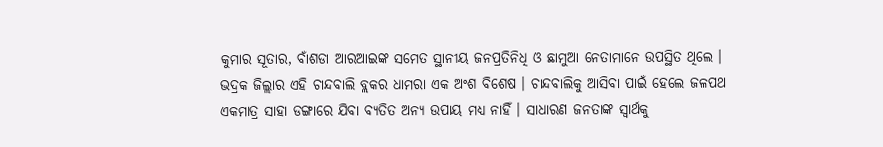କୁମାର ସୂତାର, ବାଁଶଡା ଆରଆଇଙ୍କ ସମେତ ସ୍ଥାନୀୟ ଜନପ୍ରତିନିଧି ଓ ଛାମୁଆ ନେତାମାନେ ଉପସ୍ଥିତ ଥିଲେ । ଭଦ୍ରକ ଜିଲ୍ଲାର ଏହି ଚାନ୍ଦବାଲି ବ୍ଲକର ଧାମରା ଏକ ଅଂଶ ବିଶେଷ । ଚାନ୍ଦବାଲିକୁ ଆସିବା ପାଇଁ ହେଲେ ଜଳପଥ ଏକମାତ୍ର ସାହା ଡଙ୍ଗାରେ ଯିବା ବ୍ୟତିତ ଅନ୍ୟ ଉପାୟ ମଧ୍ୟ ନାହିଁ । ସାଧାରଣ ଜନତାଙ୍କ ସ୍ୱାର୍ଥକୁ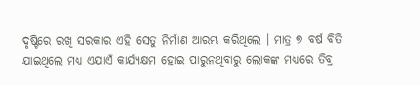ଦୃଷ୍ଟିରେ ରଖି ସରକାର ଏହି ସେତୁ ନିର୍ମାଣ ଆରମ୍ଭ କରିଥିଲେ । ମାତ୍ର ୭ ବର୍ଷ ବିତି ଯାଇଥିଲେ ମଧ୍ୟ ଏଯାଏଁ କାର୍ଯ୍ୟକ୍ଷମ ହୋଇ ପାରୁନଥିବାରୁ ଲୋକଙ୍କ ମଧ୍ୟରେ ତିବ୍ର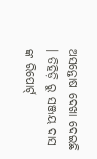ଅସନ୍ତୋଷ ଦେଖା ଦେଇଛି । ତିହିଡ଼ି ରୁ ସଞ୍ଜୟ ଦାସ ଙ୍କ ରିପୋର୍ଟ୍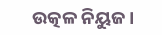ଉତ୍କଳ ନିୟୁଜ।